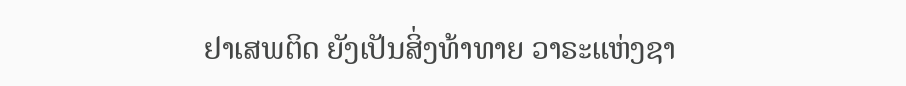ຢາເສພຕິດ ຍັງເປັນສິ່ງທ້າທາຍ ວາຣະແຫ່ງຊາ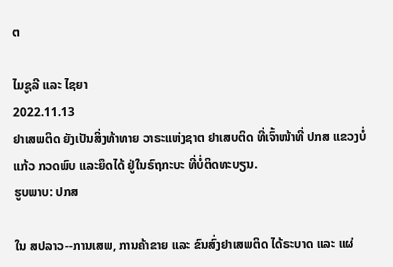ຕ

ໄມຊູລີ ແລະ ໄຊຍາ
2022.11.13
ຢາເສພຕິດ ຍັງເປັນສິ່ງທ້າທາຍ ວາຣະແຫ່ງຊາຕ ຢາເສບຕິດ ທີ່ເຈົ້າໜ້າທີ່ ປກສ ແຂວງບໍ່ແກ້ວ ກວດພົບ ແລະຍຶດໄດ້ ຢູ່ໃນຣົຖກະບະ ທີ່ບໍ່ຕິດທະບຽນ.
ຮູບພາບ: ປກສ

ໃນ ສປລາວ--ການເສພ, ການຄ້າຂາຍ ແລະ ຂົນສົ່ງຢາເສພຕິດ ໄດ້ຣະບາດ ແລະ ແຜ່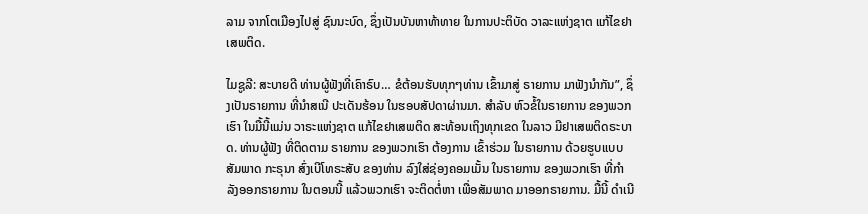ລາມ ຈາກໂຕເມືອງໄປສູ່ ຊົນນະບົດ, ຊຶ່ງເປັນບັນຫາທ້າທາຍ ໃນການປະຕິບັດ ວາລະແຫ່ງຊາຕ ແກ້ໄຂຢາເສພຕິດ.

ໄມຊູລີ: ສະບາຍດີ ທ່ານຜູ້ຟັງທີ່ເຄົາຣົບ… ຂໍຕ້ອນຮັບທຸກໆທ່ານ ເຂົ້າມາສູ່ ຣາຍການ ມາຟັງນຳກັນ”, ຊຶ່ງເປັນຣາຍການ ທີ່ນຳສເນີ ປະເດັນຮ້ອນ ໃນຮອບສັປດາຜ່ານມາ. ສຳລັບ ຫົວຂໍ້ໃນຣາຍການ ຂອງພວກເຮົາ ໃນມື້ນີ້ແມ່ນ ວາຣະແຫ່ງຊາຕ ແກ້ໄຂຢາເສພຕິດ ສະທ້ອນເຖິງທຸກເຂດ ໃນລາວ ມີຢາເສພຕິດຣະບາດ. ທ່ານຜູ້ຟັງ ທີ່ຕິດຕາມ ຣາຍການ ຂອງພວກເຮົາ ຕ້ອງການ ເຂົ້າຮ່ວມ ໃນຣາຍການ ດ້ວຍຮູບແບບ ສັມພາດ ກະຣຸນາ ສົ່ງເບີໂທຣະສັບ ຂອງທ່ານ ລົງໃສ່ຊ່ອງຄອມເມັ້ນ ໃນຣາຍການ ຂອງພວກເຮົາ ທີ່ກຳລັງອອກຣາຍການ ໃນຕອນນີ້ ແລ້ວພວກເຮົາ ຈະຕິດຕໍ່ຫາ ເພື່ອສັມພາດ ມາອອກຣາຍການ. ມື້ນີ້ ດຳເນີ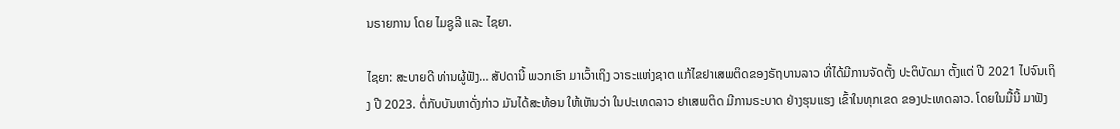ນຣາຍການ ໂດຍ ໄມຊູລີ ແລະ ໄຊຍາ.

ໄຊຍາ: ສະບາຍດີ ທ່ານຜູ້ຟັງ… ສັປດານີ້ ພວກເຮົາ ມາເວົ້າເຖິງ ວາຣະແຫ່ງຊາຕ ແກ້ໄຂຢາເສພຕິດຂອງຣັຖບານລາວ ທີ່ໄດ້ມີການຈັດຕັ້ງ ປະຕິບັດມາ ຕັ້ງແຕ່ ປີ 2021 ໄປຈົນເຖິງ ປີ 2023. ຕໍ່ກັບບັນຫາດັ່ງກ່າວ ມັນໄດ້ສະທ້ອນ ໃຫ້ເຫັນວ່າ ໃນປະເທດລາວ ຢາເສພຕິດ ມີການຣະບາດ ຢ່າງຮຸນແຮງ ເຂົ້າໃນທຸກເຂດ ຂອງປະເທດລາວ. ໂດຍໃນມື້ນີ້ ມາຟັງ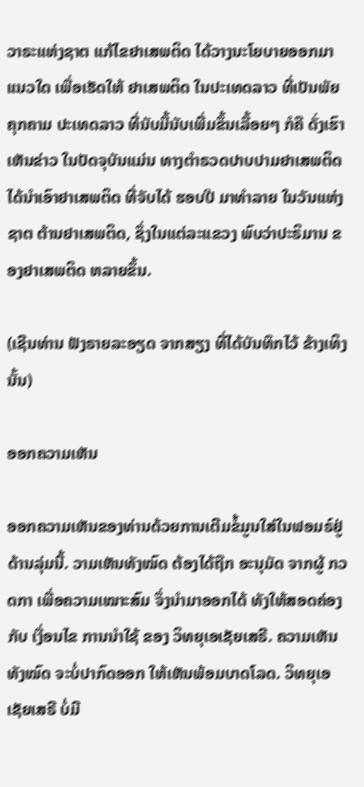ວາຣະແຫ່ງຊາຕ ແກ້ໄຂຢາເສພຕິດ ໄດ້ວາງນະໂຍບາຍອອກມາແນວໃດ ເພື່ອເຮັດໃຫ້ ຢາເສພຕິດ ໃນປະເທດລາວ ທີ່ເປັນພັຍຄຸກຄາມ ປະເທດລາວ ທີ່ນັບມື້ນັບເພີ່ມຂຶ້ນເລື້ອຍໆ ກໍຄື ດັ່ງເຮົາເຫັນຂ່າວ ໃນປັດຈຸບັນແມ່ນ ທາງຕຳຣວດປາບປາມຢາເສພຕິດ ໄດ້ນຳເອົາຢາເສພຕິດ ທີ່ຈັບໄດ້ ຮອບປີ ມາທຳລາຍ ໃນວັນແຫ່ງຊາຕ ຕ້ານຢາເສພຕິດ, ຊຶ່ງໃນແຕ່ລະແຂວງ ພົບວ່າປະຣິມານ ຂອງຢາເສພຕິດ ຫລາຍຂຶ້ນ.

(ເຊີນທ່ານ ຟັງຣາຍລະອຽດ ຈາກສຽງ ທີ່ໄດ້ບັນທຶກໄວ້ ຂ້າງເທິງນັ້ນ)

ອອກຄວາມເຫັນ

ອອກຄວາມເຫັນຂອງທ່ານດ້ວຍການເຕີມຂໍ້ມູນໃສ່ໃນຟອມຣ໌ຢູ່ດ້ານລຸ່ມນີ້. ວາມເຫັນທັງໝົດ ຕ້ອງໄດ້ຖືກ ອະນຸມັດ ຈາກຜູ້ ກວດກາ ເພື່ອຄວາມເໝາະສົມ ຈຶ່ງນໍາມາອອກໄດ້ ທັງໃຫ້ສອດຄ່ອງ ກັບ ເງື່ອນໄຂ ການນຳໃຊ້ ຂອງ ວິທຍຸເອເຊັຍເສຣີ. ຄວາມເຫັນທັງໝົດ ຈະບໍ່ປາກົດອອກ ໃຫ້ເຫັນພ້ອມບາດໂລດ. ວິທຍຸເອເຊັຍເສຣີ ບໍ່ມີ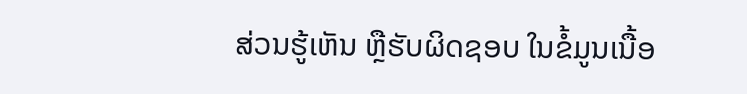ສ່ວນຮູ້ເຫັນ ຫຼືຮັບຜິດຊອບ ໃນຂໍ້ມູນເນື້ອ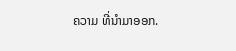ຄວາມ ທີ່ນໍາມາອອກ.